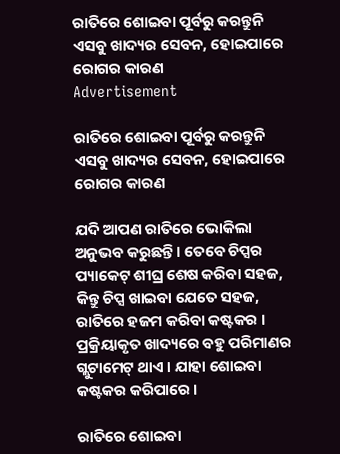ରାତିରେ ଶୋଇବା ପୂର୍ବରୁ କରନ୍ତୁନି ଏସବୁ ଖାଦ୍ୟର ସେବନ, ହୋଇପାରେ ରୋଗର କାରଣ
Advertisement

ରାତିରେ ଶୋଇବା ପୂର୍ବରୁ କରନ୍ତୁନି ଏସବୁ ଖାଦ୍ୟର ସେବନ, ହୋଇପାରେ ରୋଗର କାରଣ

ଯଦି ଆପଣ ରାତିରେ ଭୋକିଲା ଅନୁଭବ କରୁଛନ୍ତି । ତେବେ ଚିପ୍ସର ପ୍ୟାକେଟ୍ ଶୀଘ୍ର ଶେଷ କରିବା ସହଜ, କିନ୍ତୁ ଚିପ୍ସ ଖାଇବା ଯେତେ ସହଜ, ରାତିରେ ହଜମ କରିବା କଷ୍ଟକର । ପ୍ରକ୍ରିୟାକୃତ ଖାଦ୍ୟରେ ବହୁ ପରିମାଣର ଗ୍ଲୁଟାମେଟ୍ ଥାଏ । ଯାହା ଶୋଇବା କଷ୍ଟକର କରିପାରେ ।

ରାତିରେ ଶୋଇବା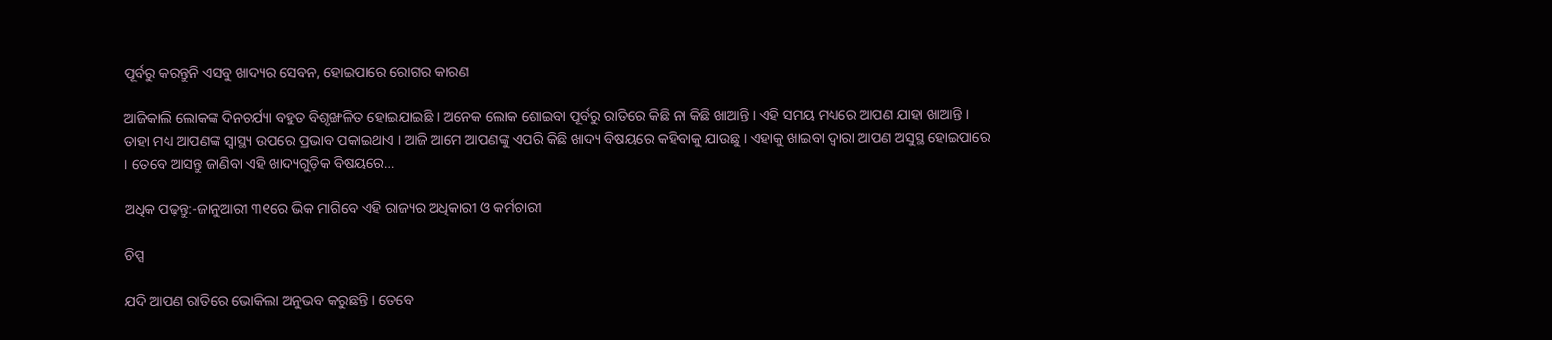ପୂର୍ବରୁ କରନ୍ତୁନି ଏସବୁ ଖାଦ୍ୟର ସେବନ, ହୋଇପାରେ ରୋଗର କାରଣ

ଆଜିକାଲି ଲୋକଙ୍କ ଦିନଚର୍ଯ୍ୟା ବହୁତ ବିଶୃଙ୍ଖଳିତ ହୋଇଯାଇଛି । ଅନେକ ଲୋକ ଶୋଇବା ପୂର୍ବରୁ ରାତିରେ କିଛି ନା କିଛି ଖାଆନ୍ତି । ଏହି ସମୟ ମଧ୍ୟରେ ଆପଣ ଯାହା ଖାଆନ୍ତି । ତାହା ମଧ୍ୟ ଆପଣଙ୍କ ସ୍ୱାସ୍ଥ୍ୟ ଉପରେ ପ୍ରଭାବ ପକାଇଥାଏ । ଆଜି ଆମେ ଆପଣଙ୍କୁ ଏପରି କିଛି ଖାଦ୍ୟ ବିଷୟରେ କହିବାକୁ ଯାଉଛୁ । ଏହାକୁ ଖାଇବା ଦ୍ୱାରା ଆପଣ ଅସୁସ୍ଥ ହୋଇପାରେ । ତେବେ ଆସନ୍ତୁ ଜାଣିବା ଏହି ଖାଦ୍ୟଗୁଡ଼ିକ ବିଷୟରେ…

ଅଧିକ ପଢ଼ନ୍ତୁ:-ଜାନୁଆରୀ ୩୧ରେ ଭିକ ମାଗିବେ ଏହି ରାଜ୍ୟର ଅଧିକାରୀ ଓ କର୍ମଚାରୀ

ଚିପ୍ସ

ଯଦି ଆପଣ ରାତିରେ ଭୋକିଲା ଅନୁଭବ କରୁଛନ୍ତି । ତେବେ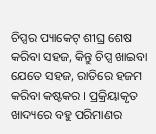ଚିପ୍ସର ପ୍ୟାକେଟ୍ ଶୀଘ୍ର ଶେଷ କରିବା ସହଜ, କିନ୍ତୁ ଚିପ୍ସ ଖାଇବା ଯେତେ ସହଜ, ରାତିରେ ହଜମ କରିବା କଷ୍ଟକର । ପ୍ରକ୍ରିୟାକୃତ ଖାଦ୍ୟରେ ବହୁ ପରିମାଣର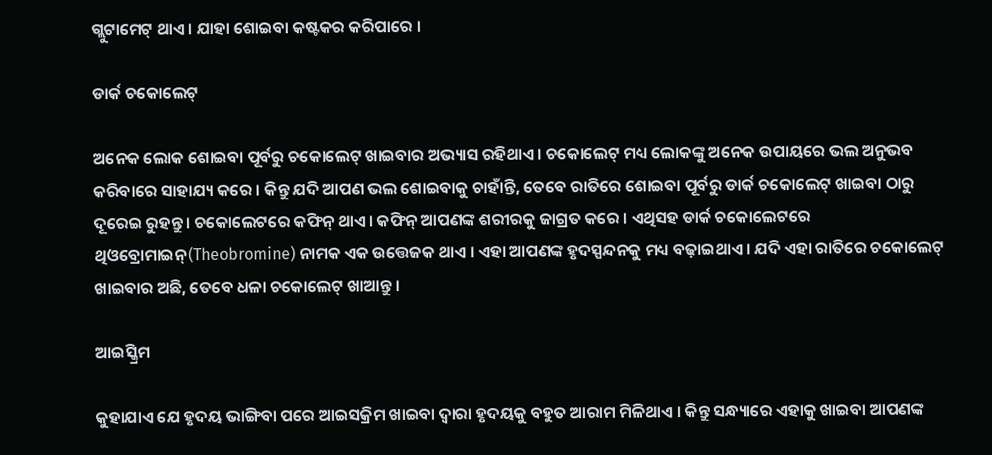ଗ୍ଲୁଟାମେଟ୍ ଥାଏ । ଯାହା ଶୋଇବା କଷ୍ଟକର କରିପାରେ ।

ଡାର୍କ ଚକୋଲେଟ୍

ଅନେକ ଲୋକ ଶୋଇବା ପୂର୍ବରୁ ଚକୋଲେଟ୍ ଖାଇବାର ଅଭ୍ୟାସ ରହିଥାଏ । ଚକୋଲେଟ୍ ମଧ୍ୟ ଲୋକଙ୍କୁ ଅନେକ ଉପାୟରେ ଭଲ ଅନୁଭବ କରିବାରେ ସାହାଯ୍ୟ କରେ । କିନ୍ତୁ ଯଦି ଆପଣ ଭଲ ଶୋଇବାକୁ ଚାହାଁନ୍ତି, ତେବେ ରାତିରେ ଶୋଇବା ପୂର୍ବରୁ ଡାର୍କ ଚକୋଲେଟ୍ ଖାଇବା ଠାରୁ ଦୂରେଇ ରୁହନ୍ତୁ । ଚକୋଲେଟରେ କଫିନ୍ ଥାଏ । କଫିନ୍ ଆପଣଙ୍କ ଶରୀରକୁ ଜାଗ୍ରତ କରେ । ଏଥିସହ ଡାର୍କ ଚକୋଲେଟରେ ଥିଓବ୍ରୋମାଇନ୍(Theobromine) ନାମକ ଏକ ଉତ୍ତେଜକ ଥାଏ । ଏହା ଆପଣଙ୍କ ହୃଦସ୍ପନ୍ଦନକୁ ମଧ୍ୟ ବଢ଼ାଇଥାଏ । ଯଦି ଏହା ରାତିରେ ଚକୋଲେଟ୍ ଖାଇବାର ଅଛି, ତେବେ ଧଳା ଚକୋଲେଟ୍ ଖାଆନ୍ତୁ ।

ଆଇସ୍କ୍ରିମ

କୁହାଯାଏ ଯେ ହୃଦୟ ଭାଙ୍ଗିବା ପରେ ଆଇସକ୍ରିମ ଖାଇବା ଦ୍ୱାରା ହୃଦୟକୁ ବହୁତ ଆରାମ ମିଳିଥାଏ । କିନ୍ତୁ ସନ୍ଧ୍ୟାରେ ଏହାକୁ ଖାଇବା ଆପଣଙ୍କ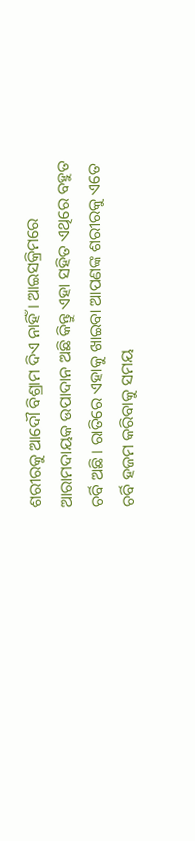ଶରୀରକୁ ଆଦୌ ବିଶ୍ରାମ ଦିଏ ନାହିଁ । ଆଇସକ୍ରିମରେ ଆରାମଦାୟକ ଉପାଦାନ ଅଛି କିନ୍ତୁ ଏହା ସହିତ ଏଥିରେ ବହୁତ ଚର୍ବି ଅଛି । ରାତିରେ ଏହାକୁ ଖାଇବା ଆପଣଙ୍କ ଶରୀରକୁ ଏତେ ଚର୍ବି ହଜମ କରିବାକୁ ସମୟ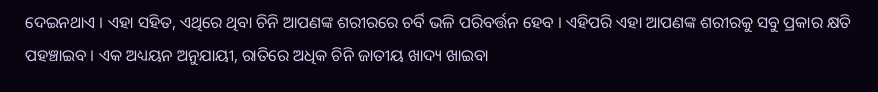ଦେଇନଥାଏ । ଏହା ସହିତ, ଏଥିରେ ଥିବା ଚିନି ଆପଣଙ୍କ ଶରୀରରେ ଚର୍ବି ଭଳି ପରିବର୍ତ୍ତନ ହେବ । ଏହିପରି ଏହା ଆପଣଙ୍କ ଶରୀରକୁ ସବୁ ପ୍ରକାର କ୍ଷତି ପହଞ୍ଚାଇବ । ଏକ ଅଧ୍ୟୟନ ଅନୁଯାୟୀ, ରାତିରେ ଅଧିକ ଚିନି ଜାତୀୟ ଖାଦ୍ୟ ଖାଇବା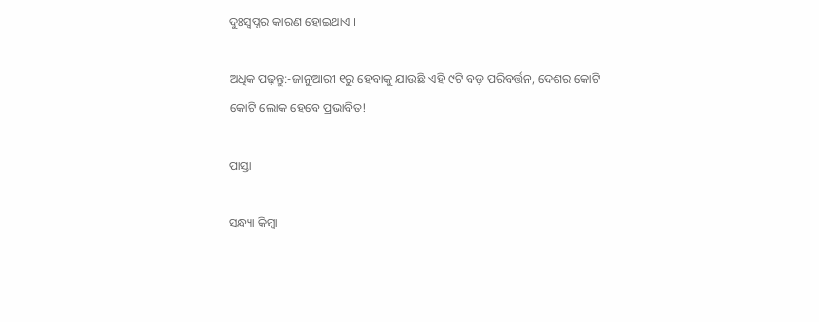ଦୁଃସ୍ୱପ୍ନର କାରଣ ହୋଇଥାଏ ।

ଅଧିକ ପଢ଼ନ୍ତୁ:-ଜାନୁଆରୀ ୧ରୁ ହେବାକୁ ଯାଉଛି ଏହି ୯ଟି ବଡ଼ ପରିବର୍ତ୍ତନ, ଦେଶର କୋଟି କୋଟି ଲୋକ ହେବେ ପ୍ରଭାବିତ!

ପାସ୍ତା

ସନ୍ଧ୍ୟା କିମ୍ବା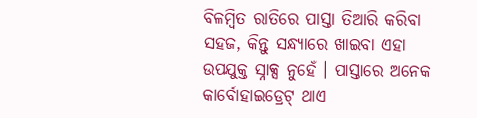ବିଳମ୍ବିତ ରାତିରେ ପାସ୍ତା ତିଆରି କରିବା ସହଜ, କିନ୍ତୁ ସନ୍ଧ୍ୟାରେ ଖାଇବା ଏହା ଉପଯୁକ୍ତ ସ୍ନାକ୍ସ ନୁହେଁ । ପାସ୍ତାରେ ଅନେକ କାର୍ବୋହାଇଡ୍ରେଟ୍ ଥାଏ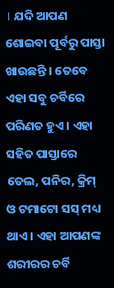। ଯଦି ଆପଣ ଶୋଇବା ପୂର୍ବରୁ ପାସ୍ତା ଖାଉଛନ୍ତି । ତେବେ ଏହା ସବୁ ଚର୍ବିରେ ପରିଣତ ହୁଏ । ଏହା ସହିତ ପାସ୍ତାରେ ତେଲ, ପନିର, କ୍ରିମ୍ ଓ ଟମାଟୋ ସସ୍ ମଧ୍ୟ ଥାଏ । ଏହା ଆପଣଙ୍କ ଶରୀରର ଚର୍ବି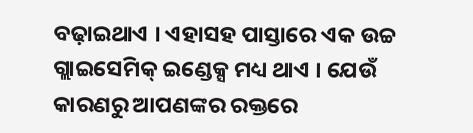ବଢ଼ାଇଥାଏ । ଏହାସହ ପାସ୍ତାରେ ଏକ ଉଚ୍ଚ ଗ୍ଲାଇସେମିକ୍ ଇଣ୍ଡେକ୍ସ ମଧ୍ୟ ଥାଏ । ଯେଉଁ କାରଣରୁ ଆପଣଙ୍କର ରକ୍ତରେ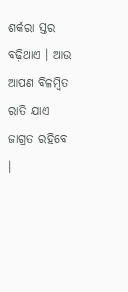ଶର୍କରା ସ୍ତର ବଢ଼ିଥାଏ । ଆଉ ଆପଣ ବିଳମ୍ବିତ ରାତି ଯାଏ ଜାଗ୍ରତ ରହିବେ ।